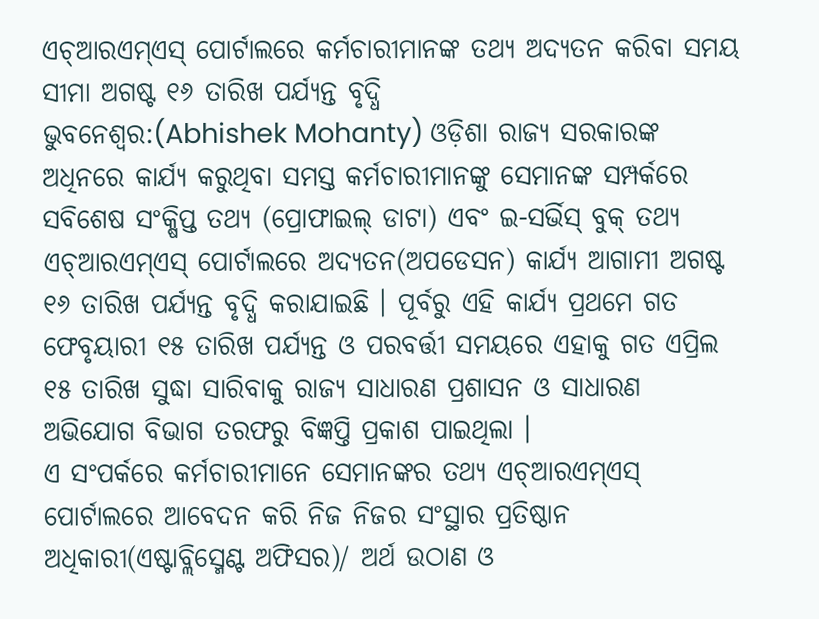ଏଚ୍ଆରଏମ୍ଏସ୍ ପୋର୍ଟାଲରେ କର୍ମଚାରୀମାନଙ୍କ ତଥ୍ୟ ଅଦ୍ୟତନ କରିବା ସମୟ ସୀମା ଅଗଷ୍ଟ ୧୬ ତାରିଖ ପର୍ଯ୍ୟନ୍ତ ବୃଦ୍ଧି
ଭୁବନେଶ୍ୱର:(Abhishek Mohanty) ଓଡ଼ିଶା ରାଜ୍ୟ ସରକାରଙ୍କ ଅଧିନରେ କାର୍ଯ୍ୟ କରୁଥିବା ସମସ୍ତ କର୍ମଚାରୀମାନଙ୍କୁ ସେମାନଙ୍କ ସମ୍ପର୍କରେ ସବିଶେଷ ସଂକ୍ଷିପ୍ତ ତଥ୍ୟ (ପ୍ରୋଫାଇଲ୍ ଡାଟା) ଏବଂ ଇ-ସର୍ଭିସ୍ ବୁକ୍ ତଥ୍ୟ ଏଚ୍ଆରଏମ୍ଏସ୍ ପୋର୍ଟାଲରେ ଅଦ୍ୟତନ(ଅପଡେସନ) କାର୍ଯ୍ୟ ଆଗାମୀ ଅଗଷ୍ଟ ୧୬ ତାରିଖ ପର୍ଯ୍ୟନ୍ତ ବୃଦ୍ଧି କରାଯାଇଛି । ପୂର୍ବରୁ ଏହି କାର୍ଯ୍ୟ ପ୍ରଥମେ ଗତ ଫେବୃୟାରୀ ୧୫ ତାରିଖ ପର୍ଯ୍ୟନ୍ତ ଓ ପରବର୍ତ୍ତୀ ସମୟରେ ଏହାକୁ ଗତ ଏପ୍ରିଲ ୧୫ ତାରିଖ ସୁଦ୍ଧା ସାରିବାକୁ ରାଜ୍ୟ ସାଧାରଣ ପ୍ରଶାସନ ଓ ସାଧାରଣ ଅଭିଯୋଗ ବିଭାଗ ତରଫରୁ ବିଜ୍ଞପ୍ତି ପ୍ରକାଶ ପାଇଥିଲା ।
ଏ ସଂପର୍କରେ କର୍ମଚାରୀମାନେ ସେମାନଙ୍କର ତଥ୍ୟ ଏଚ୍ଆରଏମ୍ଏସ୍ ପୋର୍ଟାଲରେ ଆବେଦନ କରି ନିଜ ନିଜର ସଂସ୍ଥାର ପ୍ରତିଷ୍ଠାନ ଅଧିକାରୀ(ଏଷ୍ଟାବ୍ଲିସ୍ମେଣ୍ଟ ଅଫିସର)/ ଅର୍ଥ ଉଠାଣ ଓ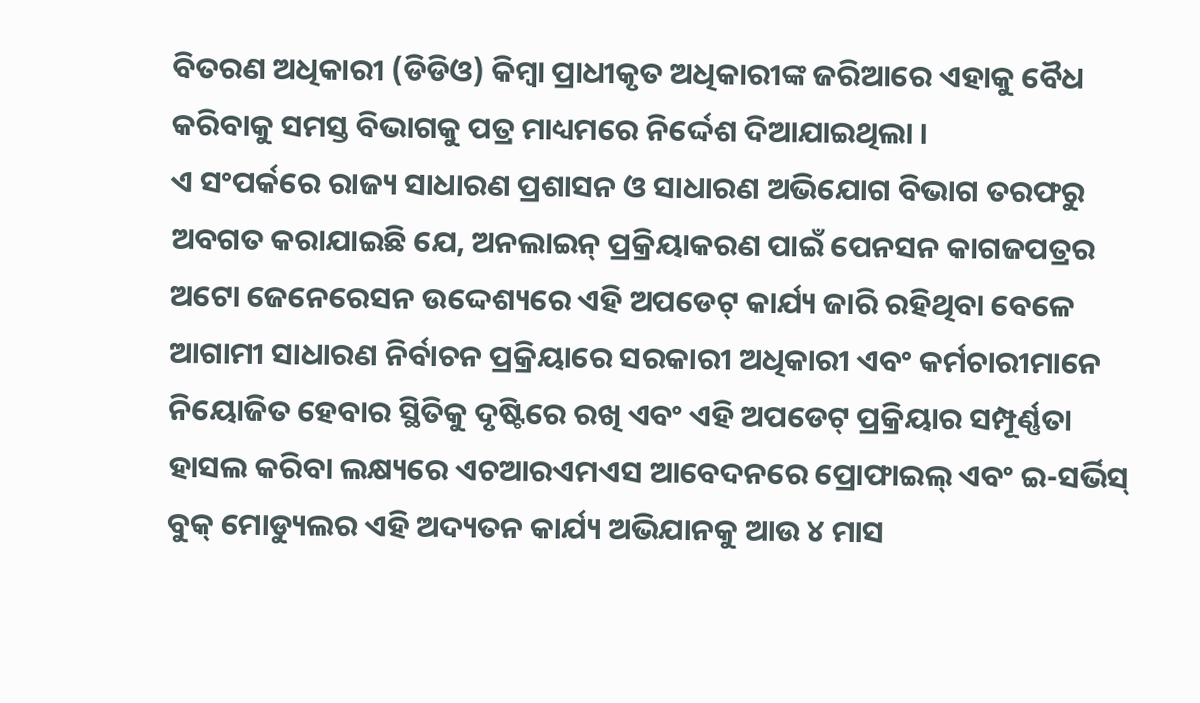ବିତରଣ ଅଧିକାରୀ (ଡିଡିଓ) କିମ୍ବା ପ୍ରାଧୀକୃତ ଅଧିକାରୀଙ୍କ ଜରିଆରେ ଏହାକୁ ବୈଧ କରିବାକୁ ସମସ୍ତ ବିଭାଗକୁ ପତ୍ର ମାଧ୍ୟମରେ ନିର୍ଦ୍ଦେଶ ଦିଆଯାଇଥିଲା ।
ଏ ସଂପର୍କରେ ରାଜ୍ୟ ସାଧାରଣ ପ୍ରଶାସନ ଓ ସାଧାରଣ ଅଭିଯୋଗ ବିଭାଗ ତରଫରୁ ଅବଗତ କରାଯାଇଛି ଯେ, ଅନଲାଇନ୍ ପ୍ରକ୍ରିୟାକରଣ ପାଇଁ ପେନସନ କାଗଜପତ୍ରର ଅଟୋ ଜେନେରେସନ ଉଦ୍ଦେଶ୍ୟରେ ଏହି ଅପଡେଟ୍ କାର୍ଯ୍ୟ ଜାରି ରହିଥିବା ବେଳେ ଆଗାମୀ ସାଧାରଣ ନିର୍ବାଚନ ପ୍ରକ୍ରିୟାରେ ସରକାରୀ ଅଧିକାରୀ ଏବଂ କର୍ମଚାରୀମାନେ ନିୟୋଜିତ ହେବାର ସ୍ଥିତିକୁ ଦୃଷ୍ଟିରେ ରଖି ଏବଂ ଏହି ଅପଡେଟ୍ ପ୍ରକ୍ରିୟାର ସମ୍ପୂର୍ଣ୍ଣତା ହାସଲ କରିବା ଲକ୍ଷ୍ୟରେ ଏଚଆରଏମଏସ ଆବେଦନରେ ପ୍ରୋଫାଇଲ୍ ଏବଂ ଇ-ସର୍ଭିସ୍ ବୁକ୍ ମୋଡ୍ୟୁଲର ଏହି ଅଦ୍ୟତନ କାର୍ଯ୍ୟ ଅଭିଯାନକୁ ଆଉ ୪ ମାସ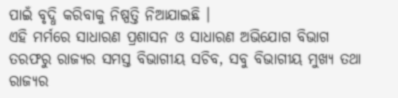ପାଇଁ ବୃଦ୍ଧି କରିବାକୁ ନିଷ୍ପତ୍ତି ନିଆଯାଇଛି ।
ଏହି ମର୍ମରେ ସାଧାରଣ ପ୍ରଶାସନ ଓ ସାଧାରଣ ଅଭିଯୋଗ ବିଭାଗ ତରଫରୁ ରାଜ୍ୟର ସମସ୍ତ ବିଭାଗୀୟ ସଚିବ, ସବୁ ବିଭାଗୀୟ ମୁଖ୍ୟ ତଥା ରାଜ୍ୟର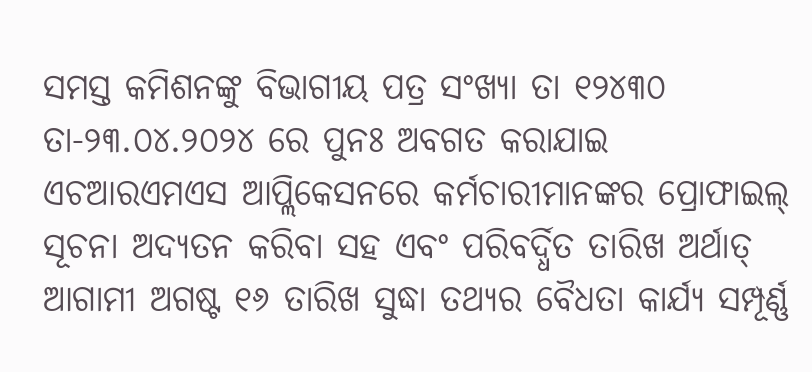ସମସ୍ତ କମିଶନଙ୍କୁ ବିଭାଗୀୟ ପତ୍ର ସଂଖ୍ୟା ତା ୧୨୪୩୦ ତା-୨୩.୦୪.୨୦୨୪ ରେ ପୁନଃ ଅବଗତ କରାଯାଇ ଏଚଆରଏମଏସ ଆପ୍ଲିକେସନରେ କର୍ମଚାରୀମାନଙ୍କର ପ୍ରୋଫାଇଲ୍ ସୂଚନା ଅଦ୍ୟତନ କରିବା ସହ ଏବଂ ପରିବର୍ଦ୍ଧିତ ତାରିଖ ଅର୍ଥାତ୍ ଆଗାମୀ ଅଗଷ୍ଟ ୧୬ ତାରିଖ ସୁଦ୍ଧା ତଥ୍ୟର ବୈଧତା କାର୍ଯ୍ୟ ସମ୍ପୂର୍ଣ୍ଣ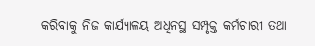କରିବାକୁ ନିଜ କାର୍ଯ୍ୟାଳୟ ଅଧିନସ୍ଥ ସମ୍ପୃକ୍ତ କର୍ମଚାରୀ ତଥା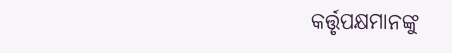କର୍ତ୍ତୃପକ୍ଷମାନଙ୍କୁ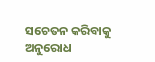ସଚେତନ କରିବାକୁ ଅନୁରୋଧ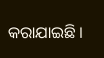କରାଯାଇଛି ।